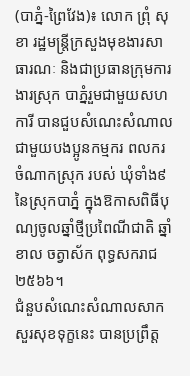(បាភ្នំ-ព្រៃវែង)៖ លោក ព្រុំ សុខា រដ្ឋមន្រ្តីក្រសួងមុខងារសាធារណៈ និងជាប្រធានក្រុមការងារស្រុក បាភ្នំរួមជាមួយសហការី បានជួបសំណេះសំណាលជាមួយបងប្អូនកម្មករ ពលករចំណាកស្រុក របស់ ឃុំទាំង៩នៃស្រុកបាភ្នំ ក្នុងឱកាសពិធីបុណ្យចូលឆ្នាំថ្មីប្រពៃណីជាតិ ឆ្នាំខាល ចត្វាស័ក ពុទ្ធសករាជ ២៥៦៦។
ជំនួបសំណេះសំណាលសាកសួរសុខទុក្ខនេះ បានប្រព្រឹត្ត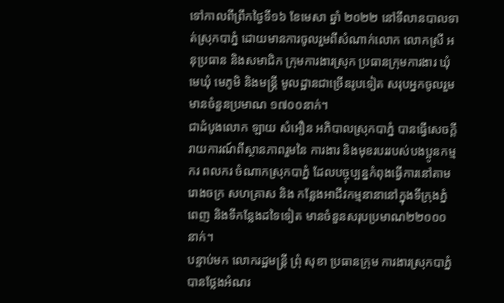ទៅកាលពីព្រឹកថ្ងៃទី១៦ ខែមេសា ឆ្នាំ ២០២២ នៅទីលានបាលទាត់ស្រុកបាភ្នំ ដោយមានការចូលរួមពីសំណាក់លោក លោកស្រី អនុប្រធាន និងសមាជិក ក្រុមការងារស្រុក ប្រធានក្រុមការងារ ឃុំ មេឃុំ មេភូមិ និងមន្រ្តី មូលដ្ឋានជាច្រើនរូបទៀត សរុបអ្នកចូលរួមមានចំនួនប្រមាណ ១៧០០នាក់។
ជាដំបូងលោក ឡាយ សំអឿន អភិបាលស្រុកបាភ្នំ បានធ្វើសេចក្តីរាយការណ៍ពីស្ថានភាពរួមនៃ ការងារ និងមុខរបររបស់បងប្អូនកម្មករ ពលករ ចំណាកស្រុកបាភ្នំ ដែលបច្ចុប្បន្នកំពុងធ្វើការនៅតាមរោងចក្រ សហគ្រាស និង កន្លែងអាជីវកម្មនានានៅក្នុងទីក្រុងភ្នំពេញ និងទីកន្លែងដទៃទៀត មានចំនួនសរុបប្រមាណ២២០០០នាក់។
បន្ទាប់មក លោករដ្ឋមន្រ្តី ព្រុំ សុខា ប្រធានក្រុម ការងារស្រុកបាភ្នំ បានថ្លែងអំណរ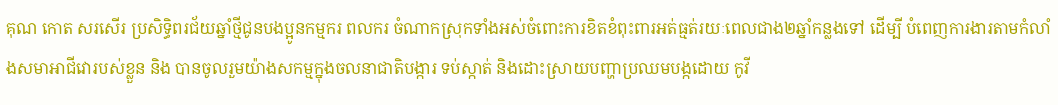គុណ កោត សរសើរ ប្រសិទ្ធិពរជ័យឆ្នាំថ្មីជូនបងប្អូនកម្មករ ពលករ ចំណាកស្រុកទាំងអស់ចំពោះការខិតខំពុះពារអត់ធ្មត់រយៈពេលជាង២ឆ្នាំកន្លងទៅ ដើម្បី បំពេញការងារតាមកំលាំងសមាអាជីវោរបស់ខ្លួន និង បានចូលរួមយ៉ាងសកម្មក្នុងចលនាជាតិបង្ការ ទប់ស្កាត់ និងដោះស្រាយបញ្ហាប្រឈមបង្កដោយ កូវី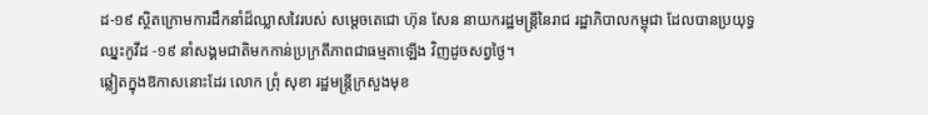ដ-១៩ ស្ថិតក្រោមការដឹកនាំដ៏ឈ្លាសវៃរបស់ សម្តេចតេជោ ហ៊ុន សែន នាយករដ្ឋមន្រ្តីនៃរាជ រដ្ឋាភិបាលកម្ពុជា ដែលបានប្រយុទ្ធឈ្នះកូវីដ -១៩ នាំសង្គមជាតិមកកាន់ប្រក្រតីភាពជាធម្មតាឡើង វិញដូចសព្វថ្ងៃ។
ឆ្លៀតក្នុងឱកាសនោះដែរ លោក ព្រុំ សុខា រដ្ឋមន្រ្តីក្រសួងមុខ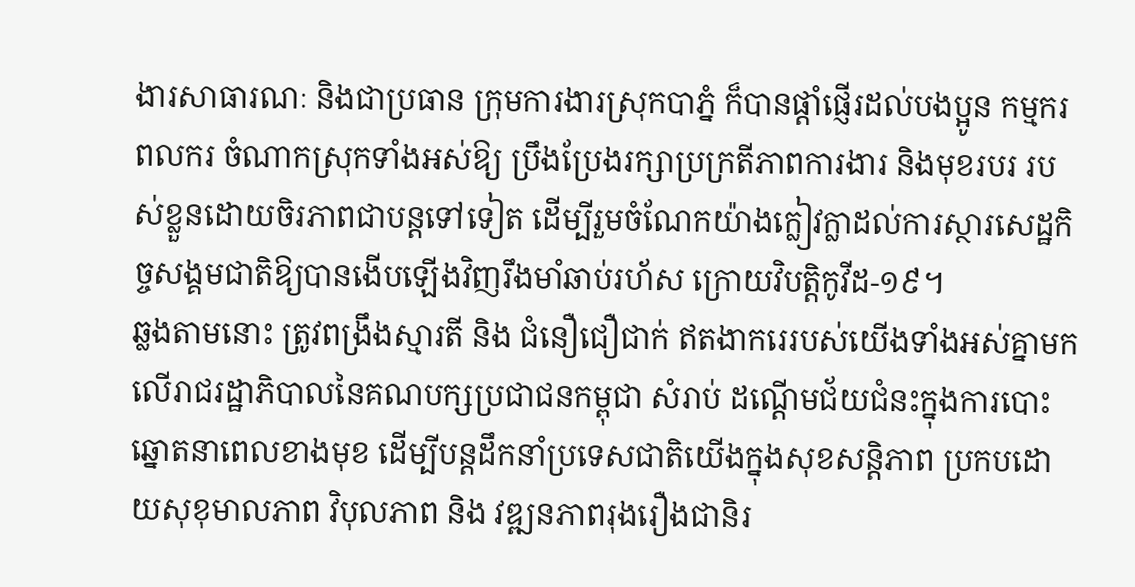ងារសាធារណៈ និងជាប្រធាន ក្រុមការងារស្រុកបាភ្នំ ក៏បានផ្តាំផ្ញើរដល់បងប្អូន កម្មករ ពលករ ចំណាកស្រុកទាំងអស់ឱ្យ ប្រឹងប្រែងរក្សាប្រក្រតីភាពការងារ និងមុខរបរ របស់ខ្លួនដោយចិរភាពជាបន្តទៅទៀត ដើម្បីរួមចំណែកយ៉ាងក្លៀវក្លាដល់ការស្ថារសេដ្ឋកិច្ចសង្គមជាតិឱ្យបានងើបឡើងវិញរឹងមាំឆាប់រហ័ស ក្រោយវិបត្តិកូវីដ-១៩។
ឆ្លងតាមនោះ ត្រូវពង្រឹងស្មារតី និង ជំនឿជឿជាក់ ឥតងាករេរបស់យើងទាំងអស់គ្នាមកលើរាជរដ្ឋាភិបាលនៃគណបក្សប្រជាជនកម្ពុជា សំរាប់ ដណ្តើមជ័យជំនះក្នុងការបោះឆ្នោតនាពេលខាងមុខ ដើម្បីបន្តដឹកនាំប្រទេសជាតិយើងក្នុងសុខសន្តិភាព ប្រកបដោយសុខុមាលភាព វិបុលភាព និង វឌ្ឍនភាពរុងរឿងជានិរ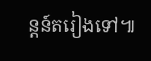ន្តន៍តរៀងទៅ៕